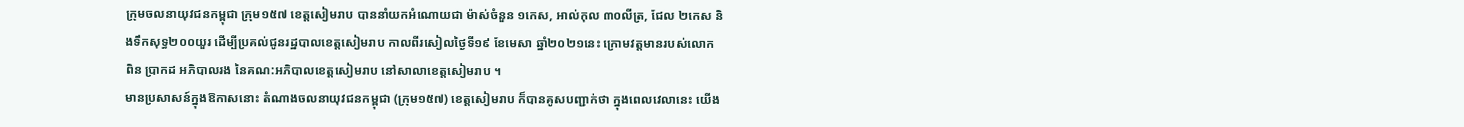ក្រុមចលនាយុវជនកម្ពុជា ក្រុម១៥៧ ខេត្តសៀមរាប បាននាំយកអំណោយជា ម៉ាស់ចំនួន ១កេស, អាល់កុល ៣០លីត្រ, ជែល ២កេស និងទឹកសុទ្ធ២០០យួរ ដើម្បីប្រគល់ជូនរដ្ឋបាលខេត្តសៀមរាប កាលពីរសៀលថ្ងៃទី១៩ ខែមេសា ឆ្នាំ២០២១នេះ ក្រោមវត្តមានរបស់លោក ពិន ប្រាកដ អភិបាលរង នៃគណ:អភិបាលខេត្តសៀមរាប នៅសាលាខេត្តសៀមរាប ។
មានប្រសាសន៍ក្នុងឱកាសនោះ តំណាងចលនាយុវជនកម្ពុជា (ក្រុម១៥៧) ខេត្តសៀមរាប ក៏បានគូសបញ្ជាក់ថា ក្នុងពេលវេលានេះ យើង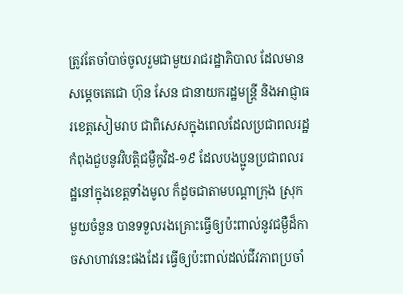ត្រូវតែចាំបាច់ចូលរួមជាមួយរាជរដ្ឋាភិបាល ដែលមានសម្តេចតេជោ ហ៊ុន សែន ជានាយករដ្ឋមន្ត្រី និងអាជ្ញាធរខេត្តសៀមរាប ជាពិសេសក្នុងពេលដែលប្រជាពលរដ្ឋ កំពុងជួបនូវវិបត្តិជម្ងឺកូវិដ-១៩ ដែលបងប្អូនប្រជាពលរដ្ឋនៅក្នុងខេត្តទាំងមូល ក៏ដូចជាតាមបណ្តាក្រុង ស្រុក មួយចំនួន បានទទួលរងគ្រោះធ្វើឲ្យប៉ះពាល់នូវជម្ងឺដ៏កាចសាហាវនេះផងដែរ ធ្វើឲ្យប៉ះពាល់ដល់ជីវភាពប្រចាំ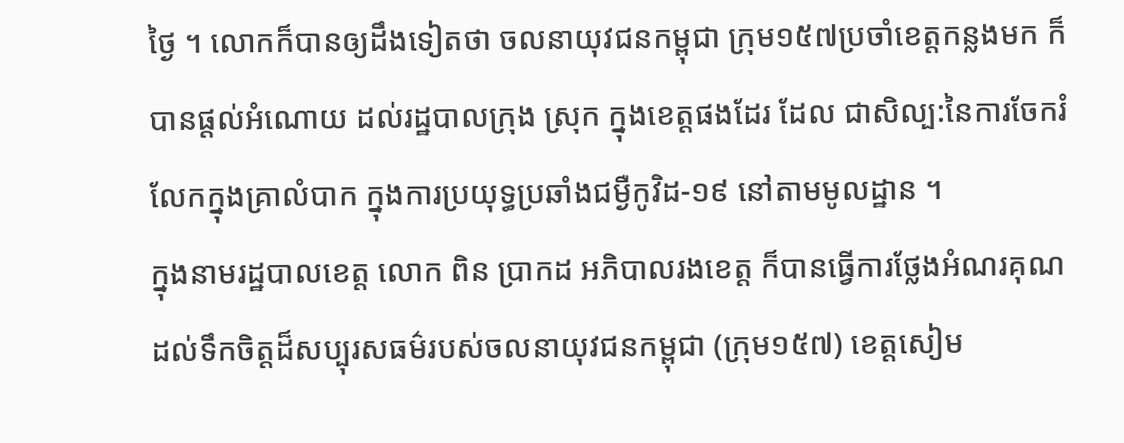ថ្ងៃ ។ លោកក៏បានឲ្យដឹងទៀតថា ចលនាយុវជនកម្ពុជា ក្រុម១៥៧ប្រចាំខេត្តកន្លងមក ក៏បានផ្តល់អំណោយ ដល់រដ្ឋបាលក្រុង ស្រុក ក្នុងខេត្តផងដែរ ដែល ជាសិល្ប:នៃការចែករំលែកក្នុងគ្រាលំបាក ក្នុងការប្រយុទ្ធប្រឆាំងជម្ងឺកូវិដ-១៩ នៅតាមមូលដ្ឋាន ។
ក្នុងនាមរដ្ឋបាលខេត្ត លោក ពិន ប្រាកដ អភិបាលរងខេត្ត ក៏បានធ្វើការថ្លែងអំណរគុណដល់ទឹកចិត្តដ៏សប្បុរសធម៌របស់ចលនាយុវជនកម្ពុជា (ក្រុម១៥៧) ខេត្តសៀម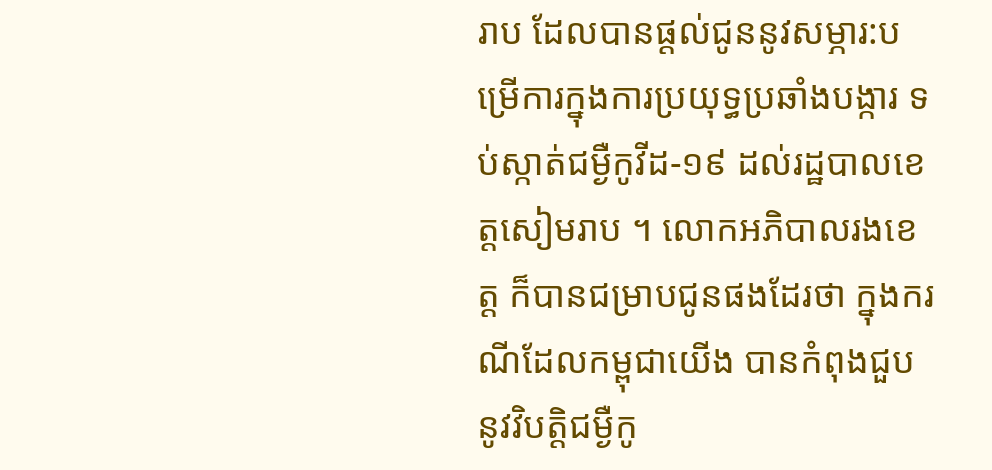រាប ដែលបានផ្តល់ជូននូវសម្ភារ:បម្រើការក្នុងការប្រយុទ្ធប្រឆាំងបង្ការ ទប់ស្កាត់ជម្ងឺកូវីដ-១៩ ដល់រដ្ឋបាលខេត្តសៀមរាប ។ លោកអភិបាលរងខេត្ត ក៏បានជម្រាបជូនផងដែរថា ក្នុងករណីដែលកម្ពុជាយើង បានកំពុងជួបនូវវិបត្តិជម្ងឺកូ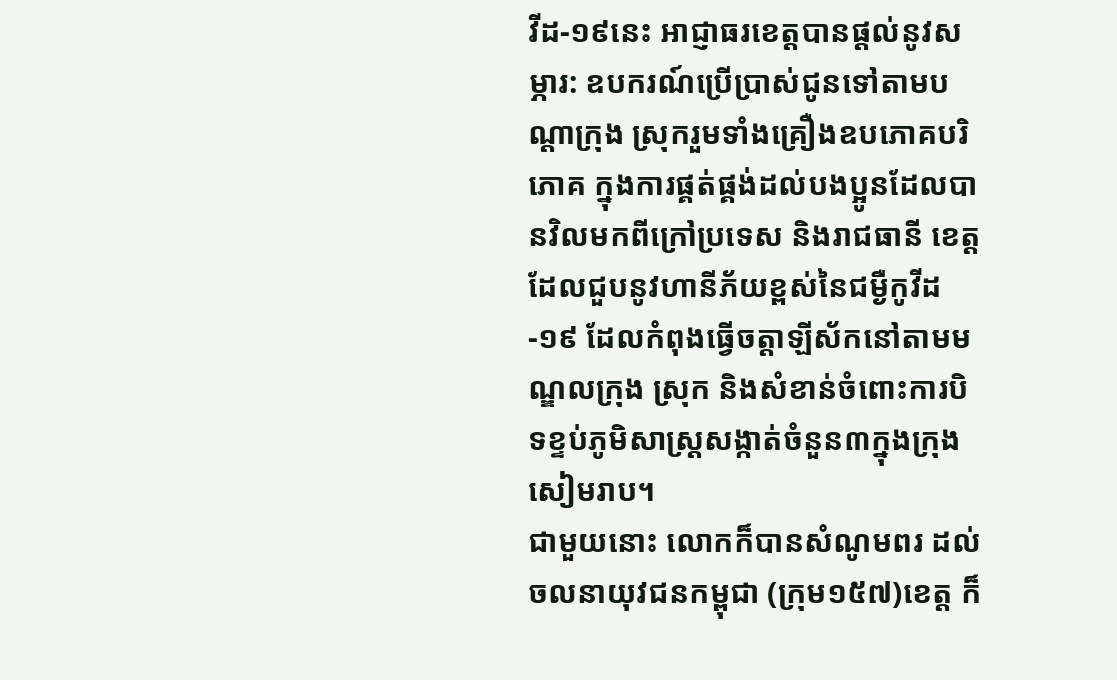វីដ-១៩នេះ អាជ្ញាធរខេត្តបានផ្តល់នូវសម្ភារ: ឧបករណ៍ប្រើប្រាស់ជូនទៅតាមបណ្តាក្រុង ស្រុករួមទាំងគ្រឿងឧបភោគបរិភោគ ក្នុងការផ្គត់ផ្គង់ដល់បងប្អូនដែលបានវិលមកពីក្រៅប្រទេស និងរាជធានី ខេត្ត ដែលជួបនូវហានីភ័យខ្ពស់នៃជម្ងឺកូវីដ-១៩ ដែលកំពុងធ្វើចត្តាឡីស័កនៅតាមមណ្ឌលក្រុង ស្រុក និងសំខាន់ចំពោះការបិទខ្ទប់ភូមិសាស្ត្រសង្កាត់ចំនួន៣ក្នុងក្រុងសៀមរាប។
ជាមួយនោះ លោកក៏បានសំណូមពរ ដល់ចលនាយុវជនកម្ពុជា (ក្រុម១៥៧)ខេត្ត ក៏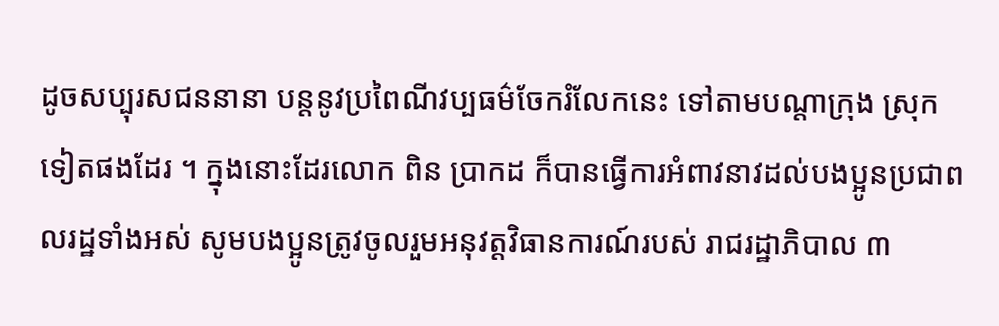ដូចសប្បុរសជននានា បន្តនូវប្រពៃណីវប្បធម៌ចែករំលែកនេះ ទៅតាមបណ្តាក្រុង ស្រុក ទៀតផងដែរ ។ ក្នុងនោះដែរលោក ពិន ប្រាកដ ក៏បានធ្វើការអំពាវនាវដល់បងប្អូនប្រជាពលរដ្ឋទាំងអស់ សូមបងប្អូនត្រូវចូលរួមអនុវត្តវិធានការណ៍របស់ រាជរដ្ឋាភិបាល ៣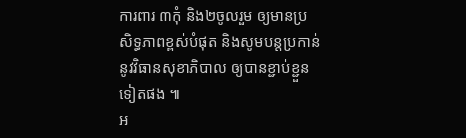ការពារ ៣កុំ និង២ចូលរួម ឲ្យមានប្រសិទ្ធភាពខ្ពស់បំផុត និងសូមបន្តប្រកាន់នូវវិធានសុខាភិបាល ឲ្យបានខ្ជាប់ខ្ជួនទៀតផង ៕
អ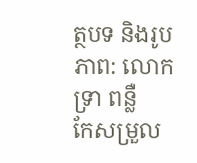ត្ថបទ និងរូបភាព: លោក ទ្រា ពន្លឺ
កែសម្រួល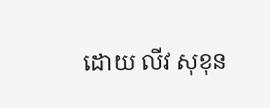ដោយ លីវ សុខុន